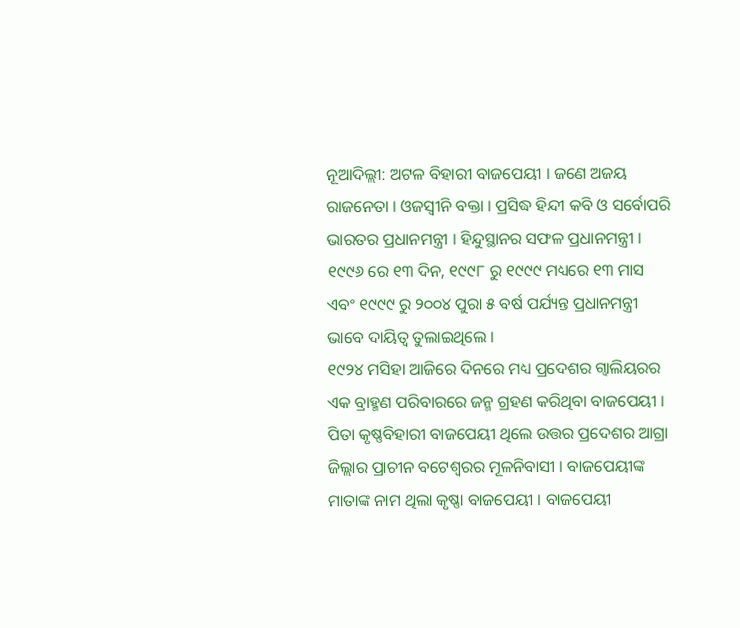ନୂଆଦିଲ୍ଲୀ: ଅଟଳ ବିହାରୀ ବାଜପେୟୀ । ଜଣେ ଅଜୟ ରାଜନେତା । ଓଜସ୍ବୀନି ବକ୍ତା । ପ୍ରସିଦ୍ଧ ହିନ୍ଦୀ କବି ଓ ସର୍ବୋପରି ଭାରତର ପ୍ରଧାନମନ୍ତ୍ରୀ । ହିନ୍ଦୁସ୍ଥାନର ସଫଳ ପ୍ରଧାନମନ୍ତ୍ରୀ । ୧୯୯୬ ରେ ୧୩ ଦିନ, ୧୯୯୮ ରୁ ୧୯୯୯ ମଧ୍ୟରେ ୧୩ ମାସ ଏବଂ ୧୯୯୯ ରୁ ୨୦୦୪ ପୁରା ୫ ବର୍ଷ ପର୍ଯ୍ୟନ୍ତ ପ୍ରଧାନମନ୍ତ୍ରୀ ଭାବେ ଦାୟିତ୍ବ ତୁଲାଇଥିଲେ ।
୧୯୨୪ ମସିହା ଆଜିରେ ଦିନରେ ମଧ୍ୟ ପ୍ରଦେଶର ଗ୍ଵାଲିୟରର ଏକ ବ୍ରାହ୍ମଣ ପରିବାରରେ ଜନ୍ମ ଗ୍ରହଣ କରିଥିବା ବାଜପେୟୀ । ପିତା କୃଷ୍ଣବିହାରୀ ବାଜପେୟୀ ଥିଲେ ଉତ୍ତର ପ୍ରଦେଶର ଆଗ୍ରା ଜିଲ୍ଲାର ପ୍ରାଚୀନ ବଟେଶ୍ବରର ମୂଳନିବାସୀ । ବାଜପେୟୀଙ୍କ ମାତାଙ୍କ ନାମ ଥିଲା କୃଷ୍ଣା ବାଜପେୟୀ । ବାଜପେୟୀ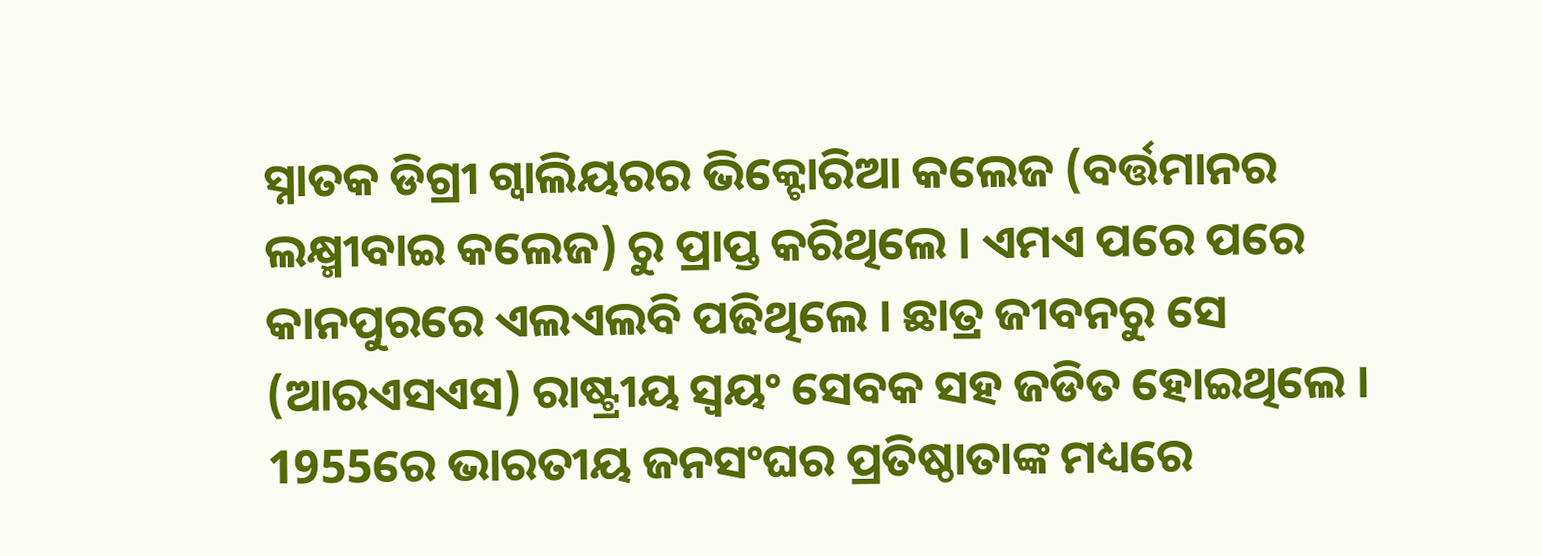ସ୍ନାତକ ଡିଗ୍ରୀ ଗ୍ବାଲିୟରର ଭିକ୍ଟୋରିଆ କଲେଜ (ବର୍ତ୍ତମାନର ଲକ୍ଷ୍ମୀବାଇ କଲେଜ) ରୁ ପ୍ରାପ୍ତ କରିଥିଲେ । ଏମଏ ପରେ ପରେ କାନପୁରରେ ଏଲଏଲବି ପଢିଥିଲେ । ଛାତ୍ର ଜୀବନରୁ ସେ (ଆରଏସଏସ) ରାଷ୍ଟ୍ରୀୟ ସ୍ବୟଂ ସେବକ ସହ ଜଡିତ ହୋଇଥିଲେ । 1955ରେ ଭାରତୀୟ ଜନସଂଘର ପ୍ରତିଷ୍ଠାତାଙ୍କ ମଧ୍ୟରେ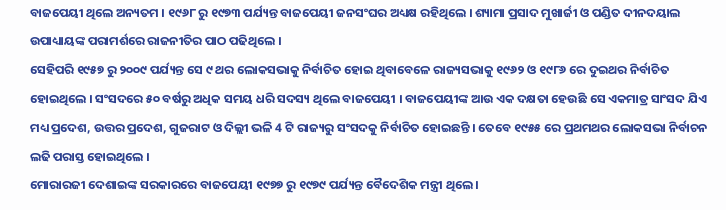ବାଜପେୟୀ ଥିଲେ ଅନ୍ୟତମ । ୧୯୬୮ ରୁ ୧୯୭୩ ପର୍ଯ୍ୟନ୍ତ ବାଜପେୟୀ ଜନସଂଘର ଅଧ୍ୟକ୍ଷ ରହିଥିଲେ । ଶ୍ୟାମା ପ୍ରସାଦ ମୁଖାର୍ଜୀ ଓ ପଣ୍ଡିତ ଦୀନଦୟାଲ ଉପାଧ୍ୟାୟଙ୍କ ପରାମର୍ଶରେ ରାଜନୀତିର ପାଠ ପଢିଥିଲେ ।
ସେହିପରି ୧୯୫୭ ରୁ ୨୦୦୯ ପର୍ଯ୍ୟନ୍ତ ସେ ୯ ଥର ଲୋକସଭାକୁ ନିର୍ବାଚିତ ହୋଇ ଥିବାବେଳେ ରାଜ୍ୟସଭାକୁ ୧୯୬୨ ଓ ୧୯୮୬ ରେ ଦୁଇଥର ନିର୍ବାଚିତ ହୋଇଥିଲେ । ସଂସଦରେ ୫୦ ବର୍ଷରୁ ଅଧିକ ସମୟ ଧରି ସଦସ୍ୟ ଥିଲେ ବାଜପେୟୀ । ବାଜପେୟୀଙ୍କ ଆଉ ଏକ ଦକ୍ଷତା ହେଉଛି ସେ ଏକମାତ୍ର ସାଂସଦ ଯିଏ ମଧ୍ୟ ପ୍ରଦେଶ, ଉତ୍ତର ପ୍ରଦେଶ, ଗୁଜରାଟ ଓ ଦିଲ୍ଲୀ ଭଳି 4 ଟି ରାଜ୍ୟରୁ ସଂସଦକୁ ନିର୍ବାଚିତ ହୋଇଛନ୍ତି । ତେବେ ୧୯୫୫ ରେ ପ୍ରଥମଥର ଲୋକସଭା ନିର୍ବାଚନ ଲଢି ପରାସ୍ତ ହୋଇଥିଲେ ।
ମୋରାରଜୀ ଦେଶାଇଙ୍କ ସରକାରରେ ବାଜପେୟୀ ୧୯୭୭ ରୁ ୧୯୭୯ ପର୍ଯ୍ୟନ୍ତ ବୈଦେଶିକ ମନ୍ତ୍ରୀ ଥିଲେ ।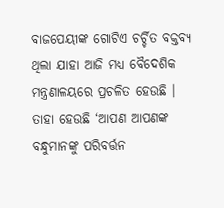ବାଜପେୟୀଙ୍କ ଗୋଟିଏ ଚର୍ଚ୍ଚିତ ବକ୍ତବ୍ୟ ଥିଲା ଯାହା ଆଜି ମଧ୍ୟ ବୈଦେଶିକ ମନ୍ତ୍ରଣାଳୟରେ ପ୍ରଚଳିତ ହେଉଛି । ତାହା ହେଉଛି ‘ଆପଣ ଆପଣଙ୍କ ବନ୍ଧୁମାନଙ୍କୁ ପରିବର୍ତ୍ତନ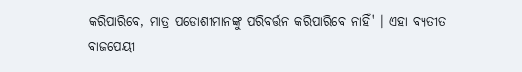କରିପାରିବେ, ମାତ୍ର ପଡୋଶୀମାନଙ୍କୁ ପରିବର୍ତ୍ତନ କରିପାରିବେ ନାହିଁ' । ଏହା ବ୍ୟତୀତ ବାଜପେୟୀ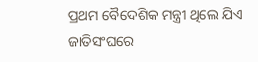ପ୍ରଥମ ବୈଦେଶିକ ମନ୍ତ୍ରୀ ଥିଲେ ଯିଏ ଜାତିସଂଘରେ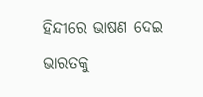ହିନ୍ଦୀରେ ଭାଷଣ ଦେଇ ଭାରତକୁ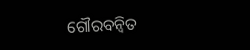ଗୌରବନ୍ବିତ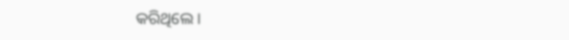କରିଥିଲେ ।